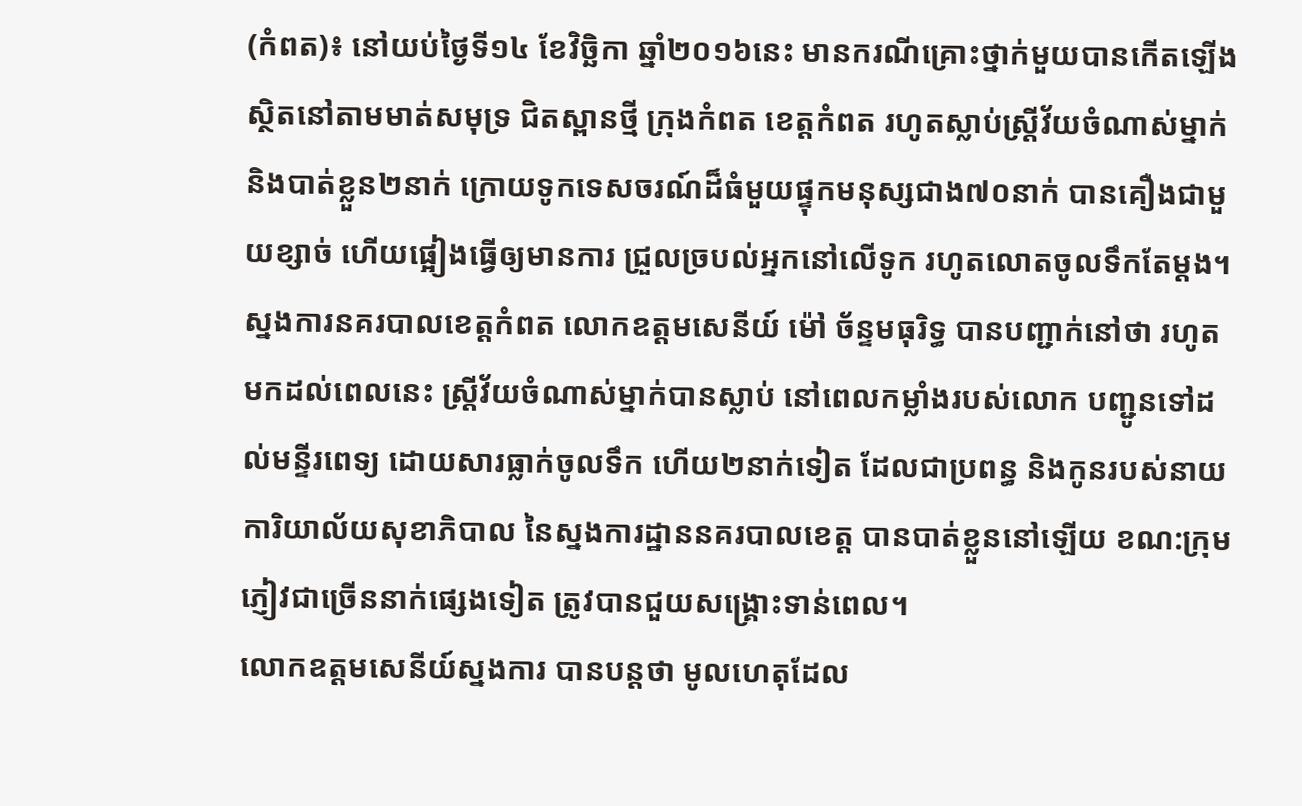(កំពត)៖ នៅយប់ថ្ងៃទី១៤ ខែវិច្ឆិកា ឆ្នាំ២០១៦នេះ មានករណីគ្រោះថ្នាក់មួយបានកើតឡើង ស្ថិតនៅតាមមាត់សមុទ្រ ជិតស្ពានថ្មី ក្រុងកំពត ខេត្តកំពត រហូតស្លាប់ស្រ្តីវ័យចំណាស់ម្នាក់ និងបាត់ខ្លួន២នាក់ ក្រោយទូកទេសចរណ៍ដ៏ធំមួយផ្ទុកមនុស្សជាង៧០នាក់ បានគឿងជាមួយខ្សាច់ ហើយផ្អៀងធ្វើឲ្យមានការ ជ្រួលច្របល់អ្នកនៅលើទូក រហូតលោតចូលទឹកតែម្តង។
ស្នងការនគរបាលខេត្តកំពត លោកឧត្តមសេនីយ៍ ម៉ៅ ច័ន្ទមធុរិទ្ធ បានបញ្ជាក់នៅថា រហូតមកដល់ពេលនេះ ស្រ្តីវ័យចំណាស់ម្នាក់បានស្លាប់ នៅពេលកម្លាំងរបស់លោក បញ្ជូនទៅដល់មន្ទីរពេទ្យ ដោយសារធ្លាក់ចូលទឹក ហើយ២នាក់ទៀត ដែលជាប្រពន្ធ និងកូនរបស់នាយការិយាល័យសុខាភិបាល នៃស្នងការដ្ឋាននគរបាលខេត្ត បានបាត់ខ្លួននៅឡើយ ខណ:ក្រុមភ្ញៀវជាច្រើននាក់ផ្សេងទៀត ត្រូវបានជួយសង្គ្រោះទាន់ពេល។
លោកឧត្តមសេនីយ៍ស្នងការ បានបន្តថា មូលហេតុដែល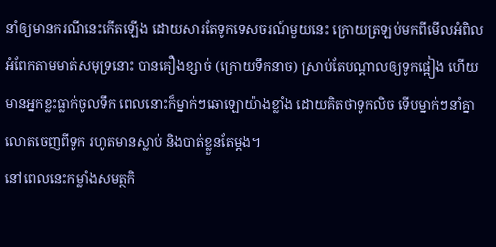នាំឲ្យមានករណីនេះកើតឡើង ដោយសារតែទូកទេសចរណ៍មួយនេះ ក្រោយត្រឡប់មកពីមើលអំពិលអំពែកតាមមាត់សមុទ្រនោះ បានគឿងខ្សាច់ (ក្រោយទឹកនាច) ស្រាប់តែបណ្តាលឲ្យទូកផ្អៀង ហើយមានអ្នកខ្លះធ្លាក់ចូលទឹក ពេលនោះក៏ម្នាក់ៗឆោឡោយ៉ាងខ្លាំង ដោយគិតថាទូកលិច ទើបម្នាក់ៗនាំគ្នាលោតចេញពីទូក រហូតមានស្លាប់ និងបាត់ខ្លួនតែម្តង។
នៅពេលនេះកម្លាំងសមត្ថកិ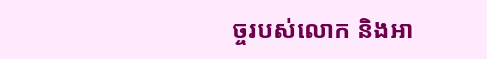ច្ចរបស់លោក និងអា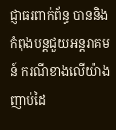ជ្ញាធរពាក់ព័ន្ធ បាននិងកំពុងបន្តជួយអន្តរាគមន៍ ករណីខាងលើយ៉ាងញាប់ដៃ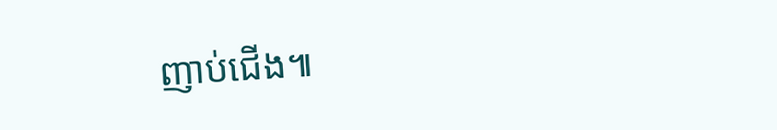ញាប់ជើង៕